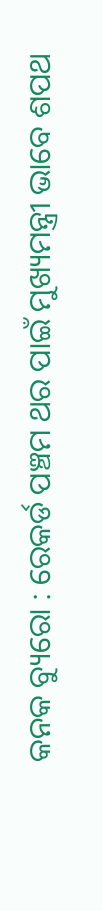କନକ ବ୍ୟୁରୋ : ରେକର୍ଡ ପଞ୍ଚମ ଥର ପାଇଁ ମୁଖ୍ୟମନ୍ତ୍ରୀ ଭାବେ ଶପଥ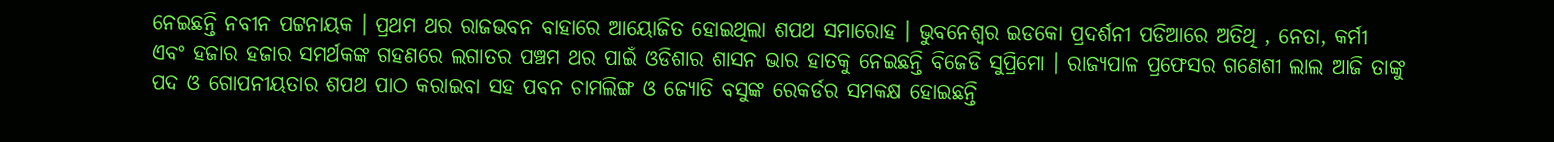ନେଇଛନ୍ତି ନବୀନ ପଟ୍ଟନାୟକ । ପ୍ରଥମ ଥର ରାଜଭବନ ବାହାରେ ଆୟୋଜିତ ହୋଇଥିଲା ଶପଥ ସମାରୋହ । ଭୁବନେଶ୍ୱର ଇଡକୋ ପ୍ରଦର୍ଶନୀ ପଡିଆରେ ଅତିଥି , ନେତା, କର୍ମୀ ଏବଂ ହଜାର ହଜାର ସମର୍ଥକଙ୍କ ଗହଣରେ ଲଗାତର ପଞ୍ଚମ ଥର ପାଇଁ ଓଡିଶାର ଶାସନ ଭାର ହାତକୁ ନେଇଛନ୍ତି ବିଜେଡି ସୁପ୍ରିମୋ । ରାଜ୍ୟପାଳ ପ୍ରଫେସର ଗଣେଶୀ ଲାଲ ଆଜି ତାଙ୍କୁ ପଦ ଓ ଗୋପନୀୟତାର ଶପଥ ପାଠ କରାଇବା ସହ ପବନ ଚାମଲିଙ୍ଗ ଓ ଜ୍ୟୋତି ବସୁଙ୍କ ରେକର୍ଡର ସମକକ୍ଷ ହୋଇଛନ୍ତି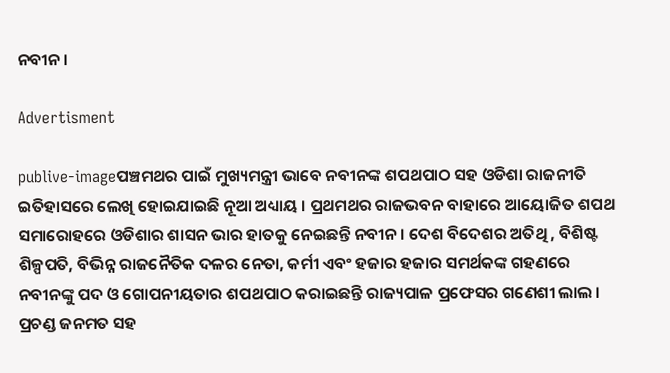ନବୀନ ।

Advertisment

publive-imageପଞ୍ଚମଥର ପାଇଁ ମୁଖ୍ୟମନ୍ତ୍ରୀ ଭାବେ ନବୀନଙ୍କ ଶପଥପାଠ ସହ ଓଡିଶା ରାଜନୀତି ଇତିହାସରେ ଲେଖି ହୋଇଯାଇଛି ନୂଆ ଅଧ୍ୟାୟ । ପ୍ରଥମଥର ରାଜଭବନ ବାହାରେ ଆୟୋଜିତ ଶପଥ ସମାରୋହରେ ଓଡିଶାର ଶାସନ ଭାର ହାତକୁ ନେଇଛନ୍ତି ନବୀନ । ଦେଶ ବିଦେଶର ଅତିଥି , ବିଶିଷ୍ଟ ଶିଳ୍ପପତି, ବିଭିନ୍ନ ରାଜନୈତିକ ଦଳର ନେତା, କର୍ମୀ ଏବଂ ହଜାର ହଜାର ସମର୍ଥକଙ୍କ ଗହଣରେ ନବୀନଙ୍କୁ ପଦ ଓ ଗୋପନୀୟତାର ଶପଥପାଠ କରାଇଛନ୍ତି ରାଜ୍ୟପାଳ ପ୍ରଫେସର ଗଣେଶୀ ଲାଲ । ପ୍ରଚଣ୍ଡ ଜନମତ ସହ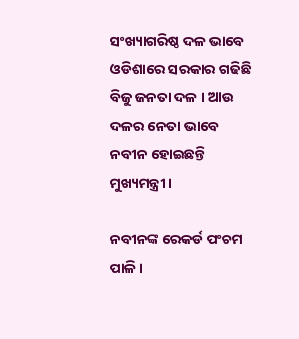ସଂଖ୍ୟାଗରିଷ୍ଠ ଦଳ ଭାବେ ଓଡିଶାରେ ସରକାର ଗଢିଛି ବିଜୁ ଜନତା ଦଳ । ଆଉ ଦଳର ନେତା ଭାବେ ନବୀନ ହୋଇଛନ୍ତି ମୁଖ୍ୟମନ୍ତ୍ରୀ ।

ନବୀନଙ୍କ ରେକର୍ଡ ପଂଚମ ପାଳି ।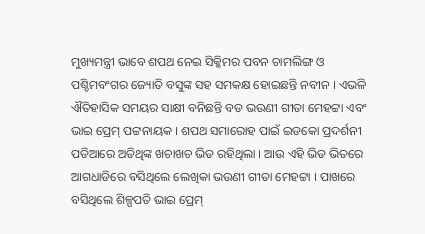ମୁଖ୍ୟମନ୍ତ୍ରୀ ଭାବେ ଶପଥ ନେଇ ସିକ୍କିମର ପବନ ଚାମଲିଙ୍ଗ ଓ ପଶ୍ଚିମବଂଗର ଜ୍ୟୋତି ବସୁଙ୍କ ସହ ସମକକ୍ଷ ହୋଇଛନ୍ତି ନବୀନ । ଏଭଳି ଐତିହାସିକ ସମୟର ସାକ୍ଷୀ ବନିଛନ୍ତି ବଡ ଭଉଣୀ ଗୀତା ମେହଟ୍ଟା ଏବଂ ଭାଇ ପ୍ରେମ୍ ପଟ୍ଟନାୟକ । ଶପଥ ସମାରୋହ ପାଇଁ ଇଡକୋ ପ୍ରଦର୍ଶନୀ ପଡିଆରେ ଅତିଥିଙ୍କ ଖଚାଖଚ ଭିଡ ରହିଥିଲା । ଆଉ ଏହି ଭିଡ ଭିତରେ ଆଗଧାଡିରେ ବସିଥିଲେ ଲେଖିକା ଭଉଣୀ ଗୀତା ମେହଟ୍ଟା । ପାଖରେ ବସିଥିଲେ ଶିଳ୍ପପତି ଭାଇ ପ୍ରେମ୍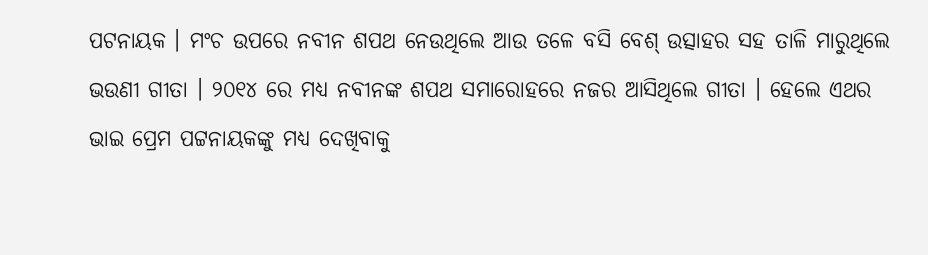ପଟନାୟକ । ମଂଚ ଉପରେ ନବୀନ ଶପଥ ନେଉଥିଲେ ଆଉ ତଳେ ବସି ବେଶ୍ ଉତ୍ସାହର ସହ ତାଳି ମାରୁଥିଲେ ଭଉଣୀ ଗୀତା । ୨୦୧୪ ରେ ମଧ୍ୟ ନବୀନଙ୍କ ଶପଥ ସମାରୋହରେ ନଜର ଆସିଥିଲେ ଗୀତା । ହେଲେ ଏଥର ଭାଇ ପ୍ରେମ ପଟ୍ଟନାୟକଙ୍କୁ ମଧ୍ୟ ଦେଖିବାକୁ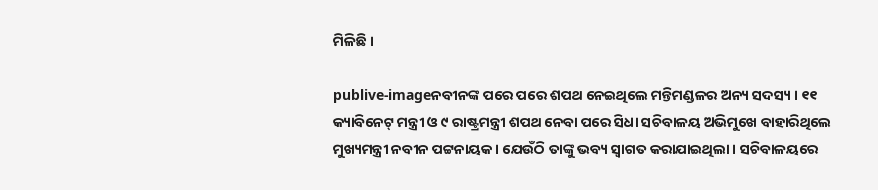ମିଳିଛି ।

publive-imageନବୀନଙ୍କ ପରେ ପରେ ଶପଥ ନେଇଥିଲେ ମନ୍ତିମଣ୍ଡଳର ଅନ୍ୟ ସଦସ୍ୟ । ୧୧ କ୍ୟାବିନେଟ୍ ମନ୍ତ୍ରୀ ଓ ୯ ରାଷ୍ଟ୍ରମନ୍ତ୍ରୀ ଶପଥ ନେବା ପରେ ସିଧା ସଚିବାଳୟ ଅଭିମୁଖେ ବାହାରିଥିଲେ ମୁଖ୍ୟମନ୍ତ୍ରୀ ନବୀନ ପଟ୍ଟନାୟକ । ଯେଉଁଠି ତାଙ୍କୁ ଭବ୍ୟ ସ୍ୱାଗତ କରାଯାଇଥିଲା । ସଚିବାଳୟରେ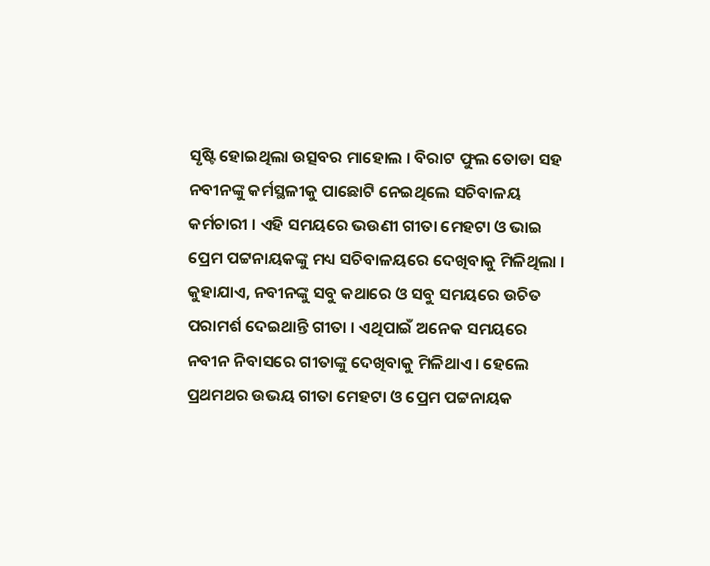ସୃଷ୍ଟି ହୋଇଥିଲା ଉତ୍ସବର ମାହୋଲ । ବିରାଟ ଫୁଲ ତୋଡା ସହ ନବୀନଙ୍କୁ କର୍ମସ୍ଥଳୀକୁ ପାଛୋଟି ନେଇଥିଲେ ସଚିବାଳୟ କର୍ମଚାରୀ । ଏହି ସମୟରେ ଭଉଣୀ ଗୀତା ମେହଟା ଓ ଭାଇ ପ୍ରେମ ପଟ୍ଟନାୟକଙ୍କୁ ମଧ୍ୟ ସଚିବାଳୟରେ ଦେଖିବାକୁ ମିଳିଥିଲା । କୁହାଯାଏ, ନବୀନଙ୍କୁ ସବୁ କଥାରେ ଓ ସବୁ ସମୟରେ ଉଚିତ ପରାମର୍ଶ ଦେଇଥାନ୍ତି ଗୀତା । ଏଥିପାଇଁ ଅନେକ ସମୟରେ ନବୀନ ନିବାସରେ ଗୀତାଙ୍କୁ ଦେଖିବାକୁ ମିଳିଥାଏ । ହେଲେ ପ୍ରଥମଥର ଉଭୟ ଗୀତା ମେହଟା ଓ ପ୍ରେମ ପଟ୍ଟନାୟକ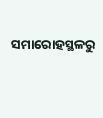ସମାରୋହସ୍ଥଳରୁ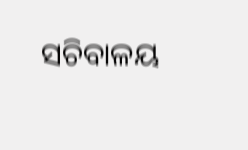ସଚିବାଳୟ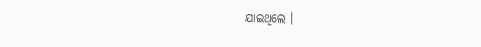ଯାଇଥିଲେ ।